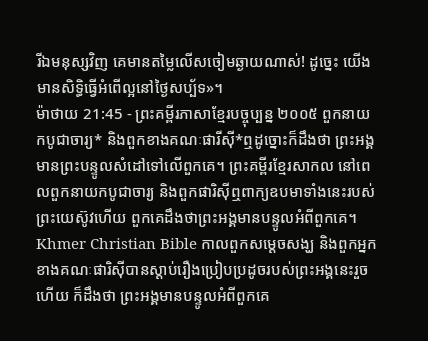រីឯមនុស្សវិញ គេមានតម្លៃលើសចៀមឆ្ងាយណាស់! ដូច្នេះ យើងមានសិទ្ធិធ្វើអំពើល្អនៅថ្ងៃសប្ប័ទ»។
ម៉ាថាយ 21:45 - ព្រះគម្ពីរភាសាខ្មែរបច្ចុប្បន្ន ២០០៥ ពួកនាយកបូជាចារ្យ* និងពួកខាងគណៈផារីស៊ី*ឮដូច្នោះក៏ដឹងថា ព្រះអង្គមានព្រះបន្ទូលសំដៅទៅលើពួកគេ។ ព្រះគម្ពីរខ្មែរសាកល នៅពេលពួកនាយកបូជាចារ្យ និងពួកផារិស៊ីឮពាក្យឧបមាទាំងនេះរបស់ព្រះយេស៊ូវហើយ ពួកគេដឹងថាព្រះអង្គមានបន្ទូលអំពីពួកគេ។ Khmer Christian Bible កាលពួកសម្ដេចសង្ឃ និងពួកអ្នកខាងគណៈផារិស៊ីបានស្ដាប់រឿងប្រៀបប្រដូចរបស់ព្រះអង្គនេះរួចហើយ ក៏ដឹងថា ព្រះអង្គមានបន្ទូលអំពីពួកគេ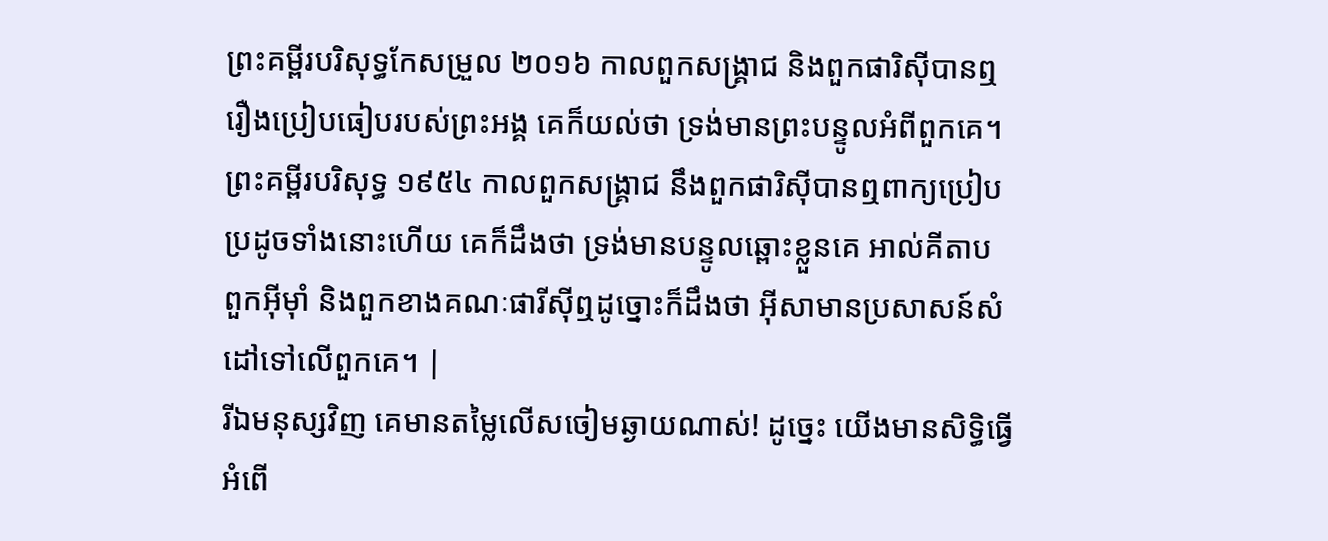ព្រះគម្ពីរបរិសុទ្ធកែសម្រួល ២០១៦ កាលពួកសង្គ្រាជ និងពួកផារិស៊ីបានឮរឿងប្រៀបធៀបរបស់ព្រះអង្គ គេក៏យល់ថា ទ្រង់មានព្រះបន្ទូលអំពីពួកគេ។ ព្រះគម្ពីរបរិសុទ្ធ ១៩៥៤ កាលពួកសង្គ្រាជ នឹងពួកផារិស៊ីបានឮពាក្យប្រៀបប្រដូចទាំងនោះហើយ គេក៏ដឹងថា ទ្រង់មានបន្ទូលឆ្ពោះខ្លួនគេ អាល់គីតាប ពួកអ៊ីមុាំ និងពួកខាងគណៈផារីស៊ីឮដូច្នោះក៏ដឹងថា អ៊ីសាមានប្រសាសន៍សំដៅទៅលើពួកគេ។ |
រីឯមនុស្សវិញ គេមានតម្លៃលើសចៀមឆ្ងាយណាស់! ដូច្នេះ យើងមានសិទ្ធិធ្វើអំពើ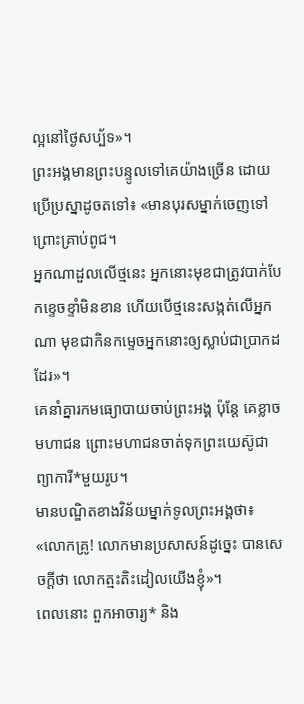ល្អនៅថ្ងៃសប្ប័ទ»។
ព្រះអង្គមានព្រះបន្ទូលទៅគេយ៉ាងច្រើន ដោយប្រើប្រស្នាដូចតទៅ៖ «មានបុរសម្នាក់ចេញទៅព្រោះគ្រាប់ពូជ។
អ្នកណាដួលលើថ្មនេះ អ្នកនោះមុខជាត្រូវបាក់បែកខ្ទេចខ្ទាំមិនខាន ហើយបើថ្មនេះសង្កត់លើអ្នកណា មុខជាកិនកម្ទេចអ្នកនោះឲ្យស្លាប់ជាប្រាកដដែរ»។
គេនាំគ្នារកមធ្យោបាយចាប់ព្រះអង្គ ប៉ុន្តែ គេខ្លាចមហាជន ព្រោះមហាជនចាត់ទុកព្រះយេស៊ូជាព្យាការី*មួយរូប។
មានបណ្ឌិតខាងវិន័យម្នាក់ទូលព្រះអង្គថា៖ «លោកគ្រូ! លោកមានប្រសាសន៍ដូច្នេះ បានសេចក្ដីថា លោកត្មះតិះដៀលយើងខ្ញុំ»។
ពេលនោះ ពួកអាចារ្យ* និង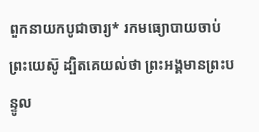ពួកនាយកបូជាចារ្យ* រកមធ្យោបាយចាប់ព្រះយេស៊ូ ដ្បិតគេយល់ថា ព្រះអង្គមានព្រះបន្ទូល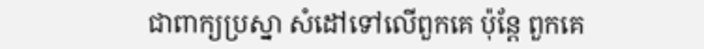ជាពាក្យប្រស្នា សំដៅទៅលើពួកគេ ប៉ុន្តែ ពួកគេ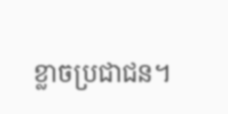ខ្លាចប្រជាជន។